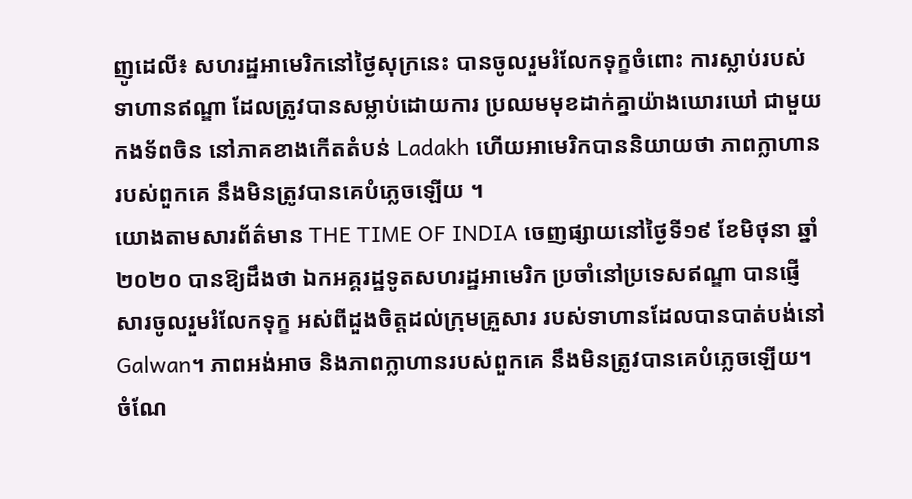ញូដេលី៖ សហរដ្ឋអាមេរិកនៅថ្ងៃសុក្រនេះ បានចូលរួមរំលែកទុក្ខចំពោះ ការស្លាប់របស់ទាហានឥណ្ឌា ដែលត្រូវបានសម្លាប់ដោយការ ប្រឈមមុខដាក់គ្នាយ៉ាងឃោរឃៅ ជាមួយកងទ័ពចិន នៅភាគខាងកើតតំបន់ Ladakh ហើយអាមេរិកបាននិយាយថា ភាពក្លាហានរបស់ពួកគេ នឹងមិនត្រូវបានគេបំភ្លេចឡើយ ។
យោងតាមសារព័ត៌មាន THE TIME OF INDIA ចេញផ្សាយនៅថ្ងៃទី១៩ ខែមិថុនា ឆ្នាំ២០២០ បានឱ្យដឹងថា ឯកអគ្គរដ្ឋទូតសហរដ្ឋអាមេរិក ប្រចាំនៅប្រទេសឥណ្ឌា បានផ្ញើសារចូលរួមរំលែកទុក្ខ អស់ពីដួងចិត្តដល់ក្រុមគ្រួសារ របស់ទាហានដែលបានបាត់បង់នៅ Galwan។ ភាពអង់អាច និងភាពក្លាហានរបស់ពួកគេ នឹងមិនត្រូវបានគេបំភ្លេចឡើយ។
ចំណែ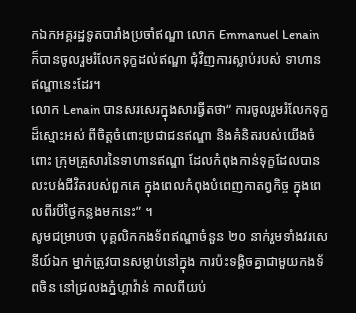កឯកអគ្គរដ្ឋទូតបារាំងប្រចាំឥណ្ឌា លោក Emmanuel Lenain ក៏បានចូលរួមរំលែកទុក្ខដល់ឥណ្ឌា ជុំវិញការស្លាប់របស់ ទាហានឥណ្ឌានេះដែរ។
លោក Lenain បានសរសេរក្នុងសារធ្វីតថា“ ការចូលរួមរំលែកទុក្ខដ៏ស្មោះអស់ ពីចិត្តចំពោះប្រជាជនឥណ្ឌា និងគំនិតរបស់យើងចំពោះ ក្រុមគ្រួសារនៃទាហានឥណ្ឌា ដែលកំពុងកាន់ទុក្ខដែលបាន លះបង់ជីវិតរបស់ពួកគេ ក្នុងពេលកំពុងបំពេញកាតព្វកិច្ច ក្នុងពេលពីរបីថ្ងៃកន្លងមកនេះ” ។
សូមជម្រាបថា បុគ្គលិកកងទ័ពឥណ្ឌាចំនួន ២០ នាក់រួមទាំងវរសេនីយ៍ឯក ម្នាក់ត្រូវបានសម្លាប់នៅក្នុង ការប៉ះទង្គិចគ្នាជាមួយកងទ័ពចិន នៅជ្រលងភ្នំហ្គាវ៉ាន់ កាលពីយប់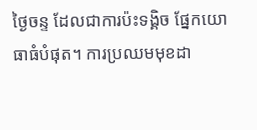ថ្ងៃចន្ទ ដែលជាការប៉ះទង្គិច ផ្នែកយោធាធំបំផុត។ ការប្រឈមមុខដា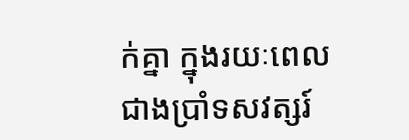ក់គ្នា ក្នុងរយៈពេលជាងប្រាំទសវត្សរ៍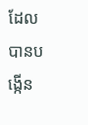ដែលបានបង្កើន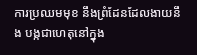ការប្រឈមមុខ នឹងព្រំដែនដែលងាយនឹង បង្កជាហេតុនៅក្នុង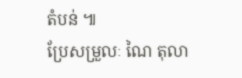តំបន់ ៕
ប្រែសម្រួលៈ ណៃ តុលា